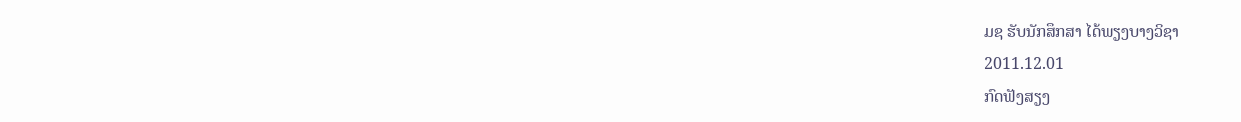ມຊ ຮັບນັກສຶກສາ ໄດ້ພຽງບາງວິຊາ
2011.12.01
ກົດຟັງສຽງ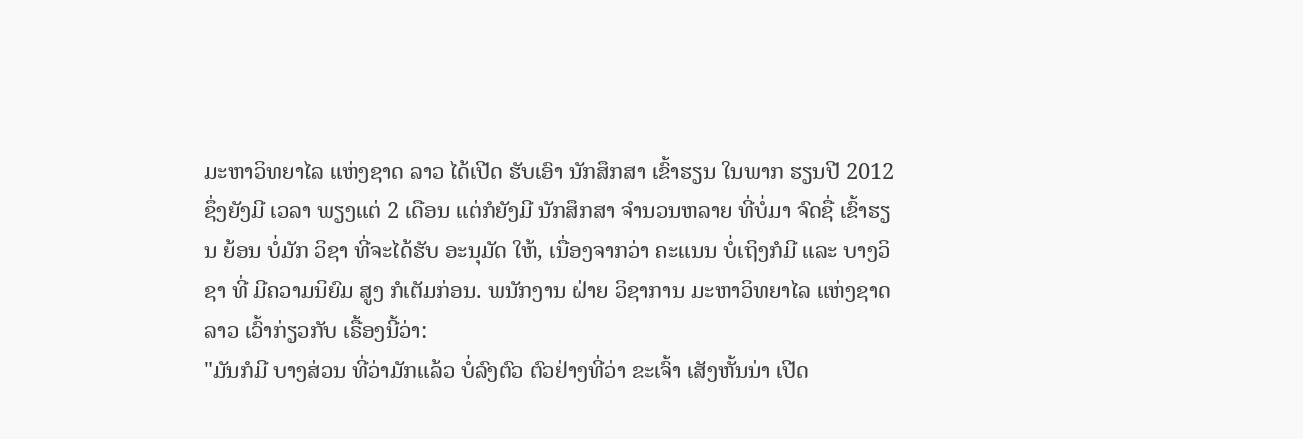ມະຫາວິທຍາໄລ ແຫ່ງຊາດ ລາວ ໄດ້ເປີດ ຮັບເອົາ ນັກສຶກສາ ເຂົ້າຮຽນ ໃນພາກ ຮຽນປີ 2012 ຊຶ່ງຍັງມີ ເວລາ ພຽງແຕ່ 2 ເດືອນ ແຕ່ກໍຍັງມີ ນັກສຶກສາ ຈໍານວນຫລາຍ ທີ່ບໍ່ມາ ຈົດຊື່ ເຂົ້າຮຽນ ຍ້ອນ ບໍ່ມັກ ວິຊາ ທີ່ຈະໄດ້ຮັບ ອະນຸມັດ ໃຫ້, ເນື່ອງຈາກວ່າ ຄະແນນ ບໍ່ເຖິງກໍມີ ແລະ ບາງວິຊາ ທີ່ ມີຄວາມນິຍົມ ສູງ ກໍເຕັມກ່ອນ. ພນັກງານ ຝ່າຍ ວິຊາການ ມະຫາວິທຍາໄລ ແຫ່ງຊາດລາວ ເວົ້າກ່ຽວກັບ ເຣື້ອງນີ້ວ່າ:
"ມັນກໍມີ ບາງສ່ວນ ທີ່ວ່າມັກແລ້ວ ບໍ່ລົງຕົວ ຕົວຢ່າງທີ່ວ່າ ຂະເຈົ້າ ເສັງຫັ້ນນ່າ ເປີດ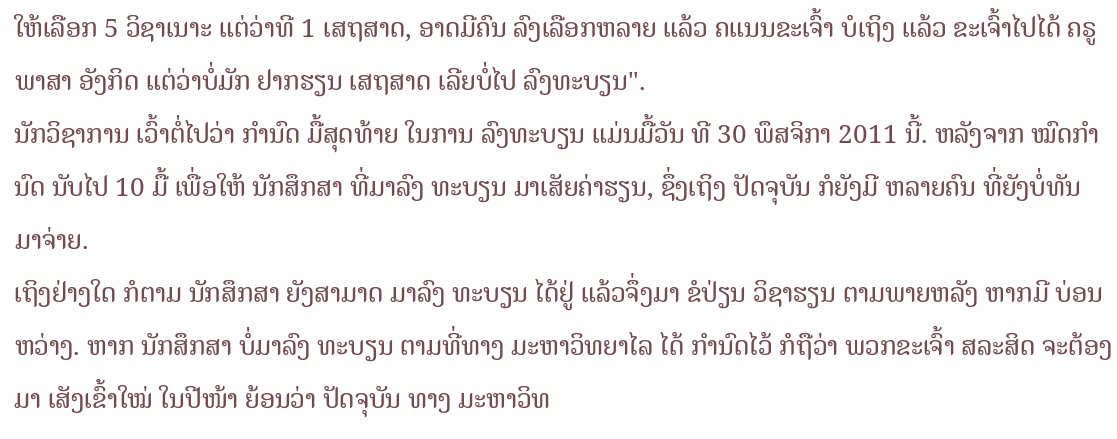ໃຫ້ເລືອກ 5 ວິຊາເນາະ ແຕ່ວ່າທີ 1 ເສຖສາດ, ອາດມີຄົນ ລົງເລືອກຫລາຍ ແລ້ວ ຄແນນຂະເຈົ້າ ບໍເຖິງ ແລ້ວ ຂະເຈົ້າໄປໄດ້ ຄຣູພາສາ ອັງກິດ ແຕ່ວ່າບໍ່ມັກ ຢາກຮຽນ ເສຖສາດ ເລີຍບໍ່ໄປ ລົງທະບຽນ".
ນັກວິຊາການ ເວົ້າຕໍ່ໄປວ່າ ກໍານົດ ມື້ສຸດທ້າຍ ໃນການ ລົງທະບຽນ ແມ່ນມື້ວັນ ທີ 30 ພຶສຈິກາ 2011 ນີ້. ຫລັງຈາກ ໝົດກໍານົດ ນັບໄປ 10 ມື້ ເພື່ອໃຫ້ ນັກສຶກສາ ທີ່ມາລົງ ທະບຽນ ມາເສັຍຄ່າຮຽນ, ຊຶ່ງເຖິງ ປັດຈຸບັນ ກໍຍັງມີ ຫລາຍຄົນ ທີ່ຍັງບໍ່ທັນ ມາຈ່າຍ.
ເຖິງຢ່າງໃດ ກໍຕາມ ນັກສຶກສາ ຍັງສາມາດ ມາລົງ ທະບຽນ ໄດ້ຢູ່ ແລ້ວຈຶ່ງມາ ຂໍປ່ຽນ ວິຊາຮຽນ ຕາມພາຍຫລັງ ຫາກມີ ບ່ອນຫວ່າງ. ຫາກ ນັກສຶກສາ ບໍ່ມາລົງ ທະບຽນ ຕາມທີ່ທາງ ມະຫາວິທຍາໄລ ໄດ້ ກໍານົດໄວ້ ກໍຖືວ່າ ພວກຂະເຈົ້າ ສລະສິດ ຈະຕ້ອງມາ ເສັງເຂົ້າໃໝ່ ໃນປີໜ້າ ຍ້ອນວ່າ ປັດຈຸບັນ ທາງ ມະຫາວິທ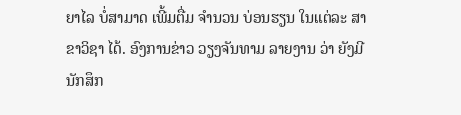ຍາໄລ ບໍ່ສາມາດ ເພີ້ມຕື່ມ ຈໍານວນ ບ່ອນຮຽນ ໃນແຕ່ລະ ສາຂາວິຊາ ໄດ້. ອົງການຂ່າວ ວຽງຈັນທາມ ລາຍງານ ວ່າ ຍັງມີ ນັກສຶກ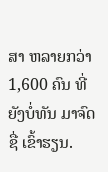ສາ ຫລາຍກວ່າ 1,600 ຄົນ ທີ່ຍັງບໍ່ທັນ ມາຈົດຊື່ ເຂົ້າຮຽນ.